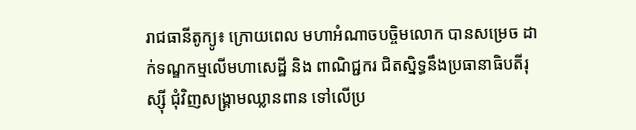រាជធានីតូក្យូ៖ ក្រោយពេល មហាអំណាចបច្ចិមលោក បានសម្រេច ដាក់ទណ្ឌកម្មលើមហាសេដ្ឋី និង ពាណិជ្ជករ ជិតស្និទ្ធនឹងប្រធានាធិបតីរុស្ស៊ី ជុំវិញសង្គ្រាមឈ្លានពាន ទៅលើប្រ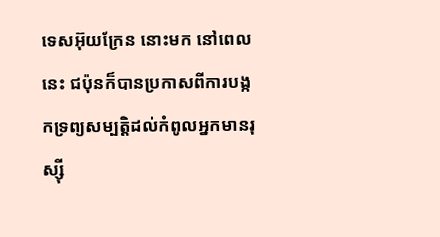ទេសអ៊ុយក្រែន នោះមក នៅពេលនេះ ជប៉ុនក៏បានប្រកាសពីការបង្កកទ្រព្យសម្បត្ដិដល់កំពូលអ្នកមានរុស្ស៊ី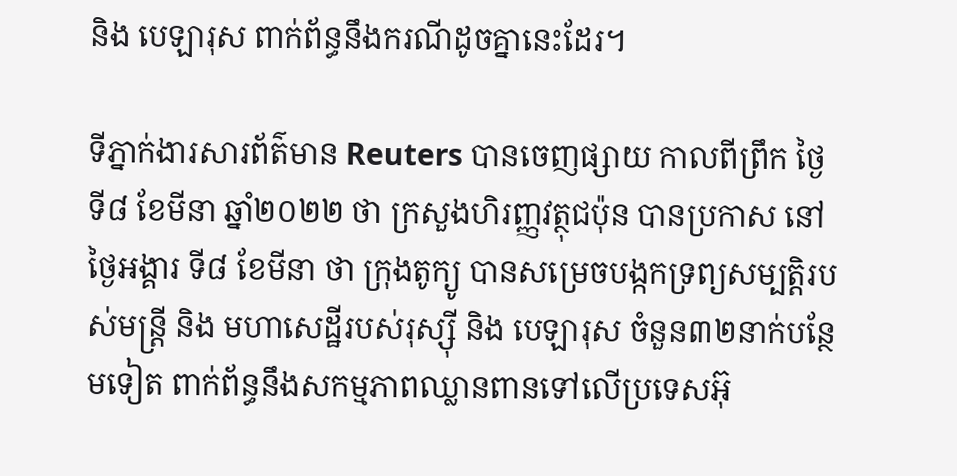និង បេឡារុស ពាក់ព័ន្ធនឹងករណីដូចគ្នានេះដែរ។

ទីភ្នាក់ងារសារព័ត៌មាន Reuters បានចេញផ្សាយ កាលពីព្រឹក ថ្ងៃទី៨ ខែមីនា ឆ្នាំ២០២២ ថា ក្រសួងហិរញ្ញវត្ថុជប៉ុន បានប្រកាស នៅថ្ងៃអង្គារ ទី៨ ខែមីនា ថា ក្រុងតូក្យូ បានសម្រេចបង្កកទ្រព្យសម្បត្ដិរបស់មន្រ្ដី និង មហាសេដ្ឋីរបស់រុស្ស៊ី និង បេឡារុស ចំនួន៣២នាក់បន្ថែមទៀត ពាក់ព័ន្ធនឹងសកម្មភាពឈ្លានពានទៅលើប្រទេសអ៊ុ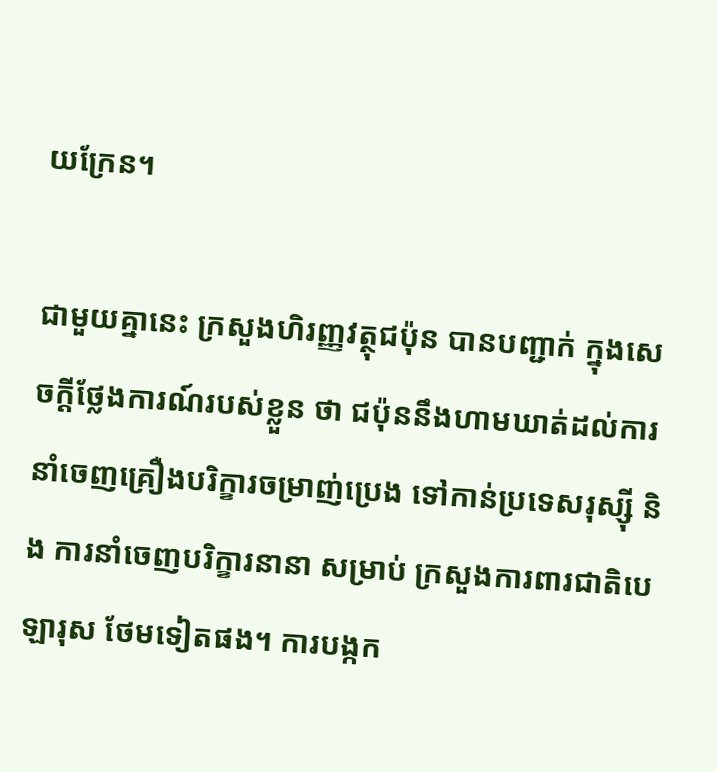យក្រែន។

ជាមួយគ្នានេះ ក្រសួងហិរញ្ញវត្ថុជប៉ុន បានបញ្ជាក់ ក្នុងសេចក្ដីថ្លែងការណ៍របស់ខ្លួន ថា ជប៉ុននឹងហាមឃាត់ដល់ការនាំចេញគ្រឿងបរិក្ខារចម្រាញ់ប្រេង ទៅកាន់ប្រទេសរុស្ស៊ី និង ការនាំចេញបរិក្ខារនានា សម្រាប់ ក្រសួងការពារជាតិបេឡារុស ថែមទៀតផង។ ការបង្កក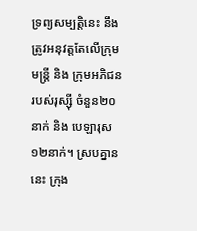ទ្រព្យសម្បត្តិនេះ នឹងត្រូវអនុវត្តតែលើក្រុមមន្ត្រី និង ក្រុមអភិជនរបស់រុស្ស៊ី ចំនួន២០នាក់ និង បេឡារុស១២នាក់។ ស្របគ្នាននេះ ក្រុង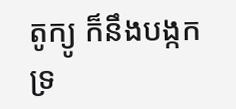តូក្យូ ក៏នឹងបង្កកទ្រ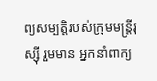ព្យសម្បត្ដិរបស់ក្រុមមន្ត្រីរុស្ស៊ី រួមមាន អ្នកនាំពាក្យ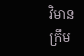វិមានក្រឹម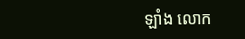ឡាំង លោក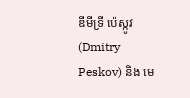ឌីមីទ្រី ប៉េស្កូវ (Dmitry Peskov) និង មេ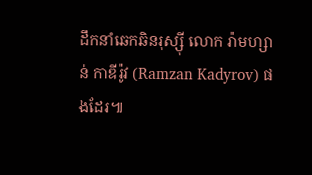ដឹកនាំឆេកឆិនរុស្ស៊ី លោក រ៉ាមហ្សាន់ កាឌីរ៉ូវ (Ramzan Kadyrov) ផងដែរ៕